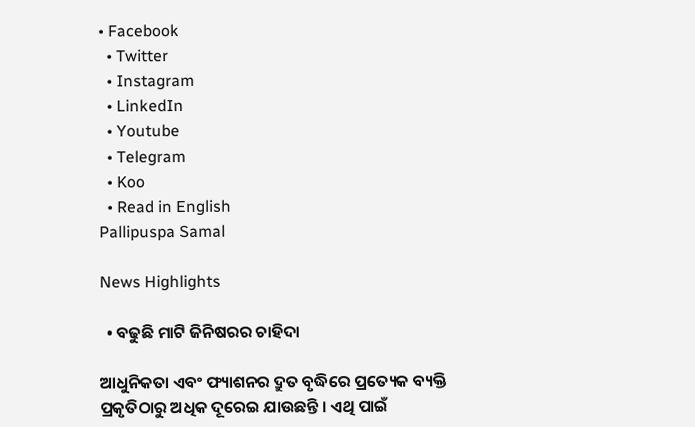• Facebook
  • Twitter
  • Instagram
  • LinkedIn
  • Youtube
  • Telegram
  • Koo
  • Read in English
Pallipuspa Samal

News Highlights

  • ବଢୁଛି ମାଟି ଜିନିଷରର ଚାହିଦା

ଆଧୁନିକତା ଏବଂ ଫ୍ୟାଶନର ଦ୍ରୁତ ବୃଦ୍ଧିରେ ପ୍ରତ୍ୟେକ ବ୍ୟକ୍ତି ପ୍ରକୃତିଠାରୁ ଅଧିକ ଦୂରେଇ ଯାଉଛନ୍ତି । ଏଥି ପାଇଁ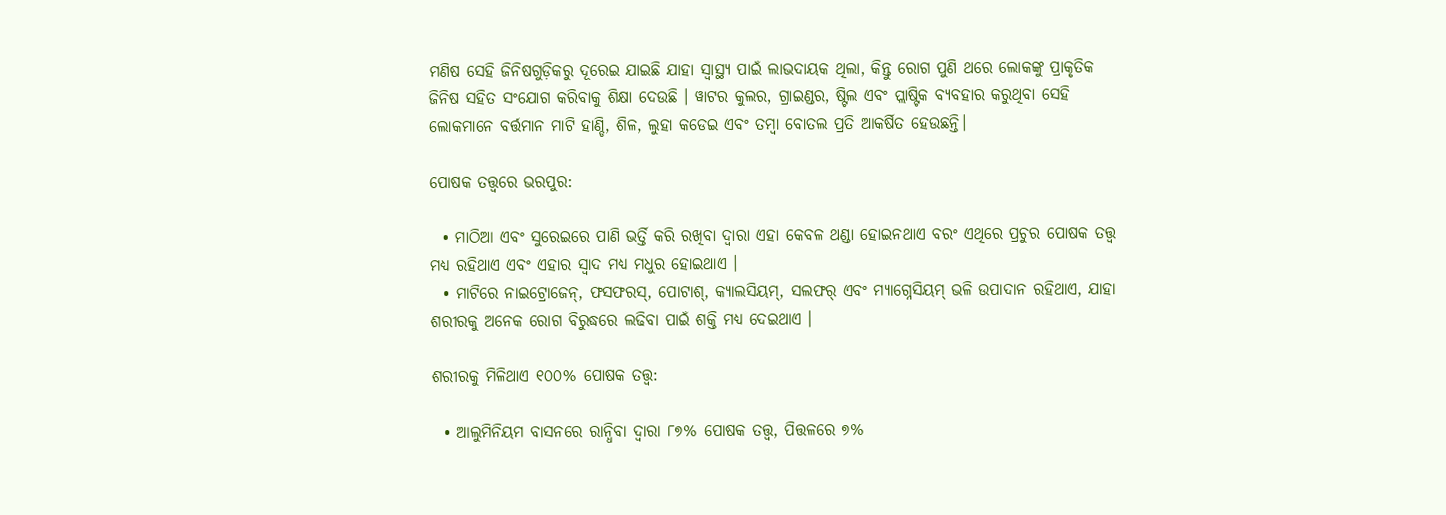ମଣିଷ ସେହି ଜିନିଷଗୁଡ଼ିକରୁ ଦୂରେଇ ଯାଇଛି ଯାହା ସ୍ୱାସ୍ଥ୍ୟ ପାଇଁ ଲାଭଦାୟକ ଥିଲା, କିନ୍ତୁ ରୋଗ ପୁଣି ଥରେ ଲୋକଙ୍କୁ ପ୍ରାକୃତିକ ଜିନିଷ ସହିତ ସଂଯୋଗ କରିବାକୁ ଶିକ୍ଷା ଦେଉଛି । ୱାଟର କୁଲର, ଗ୍ରାଇଣ୍ଡର, ଷ୍ଟିଲ ଏବଂ ପ୍ଲାଷ୍ଟିକ ବ୍ୟବହାର କରୁଥିବା ସେହି ଲୋକମାନେ ବର୍ତ୍ତମାନ ମାଟି ହାଣ୍ଡି, ଶିଳ, ଲୁହା କଡେଇ ଏବଂ ତମ୍ବା ବୋତଲ ପ୍ରତି ଆକର୍ଷିତ ହେଉଛନ୍ତି।

ପୋଷକ ତତ୍ତ୍ୱରେ ଭରପୁର:

  • ମାଠିଆ ଏବଂ ସୁରେଇରେ ପାଣି ଭର୍ତ୍ତି କରି ରଖିବା ଦ୍ୱାରା ଏହା କେବଳ ଥଣ୍ଡା ହୋଇନଥାଏ ବରଂ ଏଥିରେ ପ୍ରଚୁର ପୋଷକ ତତ୍ତ୍ୱ ମଧ୍ୟ ରହିଥାଏ ଏବଂ ଏହାର ସ୍ୱାଦ ମଧ୍ୟ ମଧୁର ହୋଇଥାଏ ।
  • ମାଟିରେ ନାଇଟ୍ରୋଜେନ୍, ଫସଫରସ୍, ପୋଟାଶ୍, କ୍ୟାଲସିୟମ୍, ସଲଫର୍ ଏବଂ ମ୍ୟାଗ୍ନେସିୟମ୍ ଭଳି ଉପାଦାନ ରହିଥାଏ, ଯାହା ଶରୀରକୁ ଅନେକ ରୋଗ ବିରୁଦ୍ଧରେ ଲଢିବା ପାଇଁ ଶକ୍ତି ମଧ୍ୟ ଦେଇଥାଏ ।

ଶରୀରକୁ ମିଳିଥାଏ ୧୦୦% ପୋଷକ ତତ୍ତ୍ୱ:

  • ଆଲୁମିନିୟମ ବାସନରେ ରାନ୍ଧିବା ଦ୍ୱାରା ୮୭% ପୋଷକ ତତ୍ତ୍ୱ, ପିତ୍ତଳରେ ୭%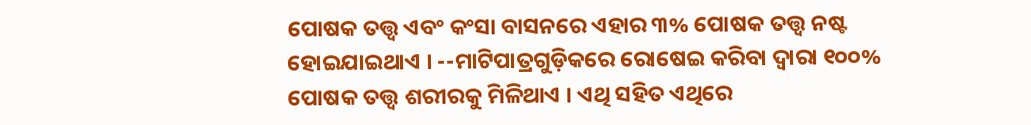ପୋଷକ ତତ୍ତ୍ୱ ଏବଂ କଂସା ବାସନରେ ଏହାର ୩% ପୋଷକ ତତ୍ତ୍ୱ ନଷ୍ଟ ହୋଇଯାଇଥାଏ । --ମାଟିପାତ୍ରଗୁଡ଼ିକରେ ରୋଷେଇ କରିବା ଦ୍ୱାରା ୧୦୦% ପୋଷକ ତତ୍ତ୍ୱ ଶରୀରକୁ ମିଳିଥାଏ । ଏଥି ସହିତ ଏଥିରେ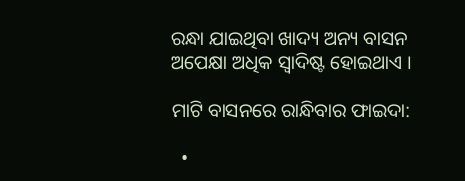ରନ୍ଧା ଯାଇଥିବା ଖାଦ୍ୟ ଅନ୍ୟ ବାସନ ଅପେକ୍ଷା ଅଧିକ ସ୍ୱାଦିଷ୍ଟ ହୋଇଥାଏ ।

ମାଟି ବାସନରେ ରାନ୍ଧିବାର ଫାଇଦା:

  •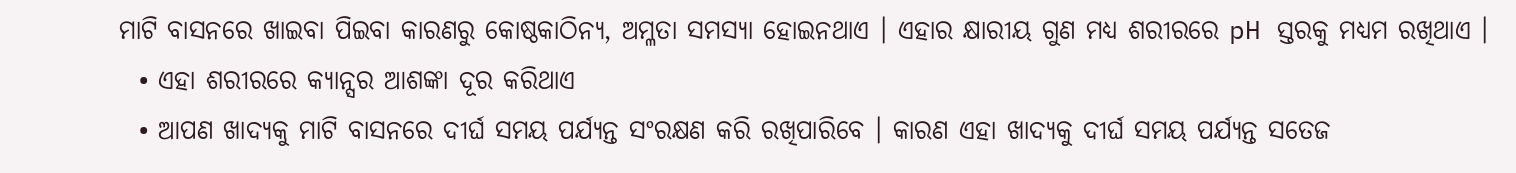ମାଟି ବାସନରେ ଖାଇବା ପିଇବା କାରଣରୁ କୋଷ୍ଠକାଠିନ୍ୟ, ଅମ୍ଳତା ସମସ୍ୟା ହୋଇନଥାଏ । ଏହାର କ୍ଷାରୀୟ ଗୁଣ ମଧ୍ୟ ଶରୀରରେ pH ସ୍ତରକୁ ମଧ୍ୟମ ରଖିଥାଏ ।
  • ଏହା ଶରୀରରେ କ୍ୟାନ୍ସର ଆଶଙ୍କା ଦୂର କରିଥାଏ
  • ଆପଣ ଖାଦ୍ୟକୁ ମାଟି ବାସନରେ ଦୀର୍ଘ ସମୟ ପର୍ଯ୍ୟନ୍ତ ସଂରକ୍ଷଣ କରି ରଖିପାରିବେ । କାରଣ ଏହା ଖାଦ୍ୟକୁ ଦୀର୍ଘ ସମୟ ପର୍ଯ୍ୟନ୍ତ ସତେଜ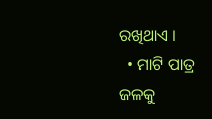ରଖିଥାଏ ।
  • ମାଟି ପାତ୍ର ଜଳକୁ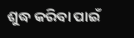ଶୁଦ୍ଧ କରିବା ପାଇଁ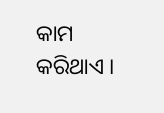କାମ କରିଥାଏ ।